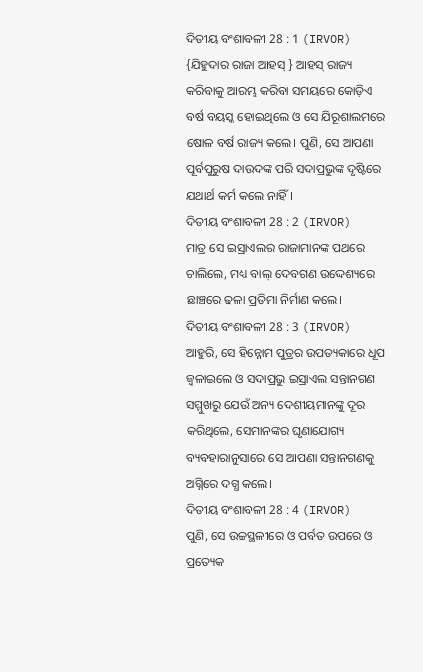ଦିତୀୟ ବଂଶାବଳୀ 28 : 1 (IRVOR)
{ଯିହୁଦାର ରାଜା ଆହସ୍ } ଆହସ୍ ରାଜ୍ୟ କରିବାକୁ ଆରମ୍ଭ କରିବା ସମୟରେ କୋଡ଼ିଏ ବର୍ଷ ବୟସ୍କ ହୋଇଥିଲେ ଓ ସେ ଯିରୂଶାଲମରେ ଷୋଳ ବର୍ଷ ରାଜ୍ୟ କଲେ। ପୁଣି, ସେ ଆପଣା ପୂର୍ବପୁରୁଷ ଦାଉଦଙ୍କ ପରି ସଦାପ୍ରଭୁଙ୍କ ଦୃଷ୍ଟିରେ ଯଥାର୍ଥ କର୍ମ କଲେ ନାହିଁ।
ଦିତୀୟ ବଂଶାବଳୀ 28 : 2 (IRVOR)
ମାତ୍ର ସେ ଇସ୍ରାଏଲର ରାଜାମାନଙ୍କ ପଥରେ ଚାଲିଲେ, ମଧ୍ୟ ବାଲ୍ ଦେବଗଣ ଉଦ୍ଦେଶ୍ୟରେ ଛାଞ୍ଚରେ ଢଳା ପ୍ରତିମା ନିର୍ମାଣ କଲେ।
ଦିତୀୟ ବଂଶାବଳୀ 28 : 3 (IRVOR)
ଆହୁରି, ସେ ହିନ୍ନୋମ ପୁତ୍ରର ଉପତ୍ୟକାରେ ଧୂପ ଜ୍ୱଳାଇଲେ ଓ ସଦାପ୍ରଭୁ ଇସ୍ରାଏଲ ସନ୍ତାନଗଣ ସମ୍ମୁଖରୁ ଯେଉଁ ଅନ୍ୟ ଦେଶୀୟମାନଙ୍କୁ ଦୂର କରିଥିଲେ, ସେମାନଙ୍କର ଘୃଣାଯୋଗ୍ୟ ବ୍ୟବହାରାନୁସାରେ ସେ ଆପଣା ସନ୍ତାନଗଣକୁ ଅଗ୍ନିରେ ଦଗ୍ଧ କଲେ।
ଦିତୀୟ ବଂଶାବଳୀ 28 : 4 (IRVOR)
ପୁଣି, ସେ ଉଚ୍ଚସ୍ଥଳୀରେ ଓ ପର୍ବତ ଉପରେ ଓ ପ୍ରତ୍ୟେକ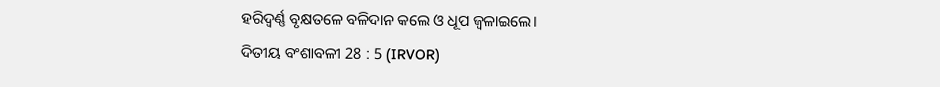ହରିଦ୍ବର୍ଣ୍ଣ ବୃକ୍ଷତଳେ ବଳିଦାନ କଲେ ଓ ଧୂପ ଜ୍ୱଳାଇଲେ।
ଦିତୀୟ ବଂଶାବଳୀ 28 : 5 (IRVOR)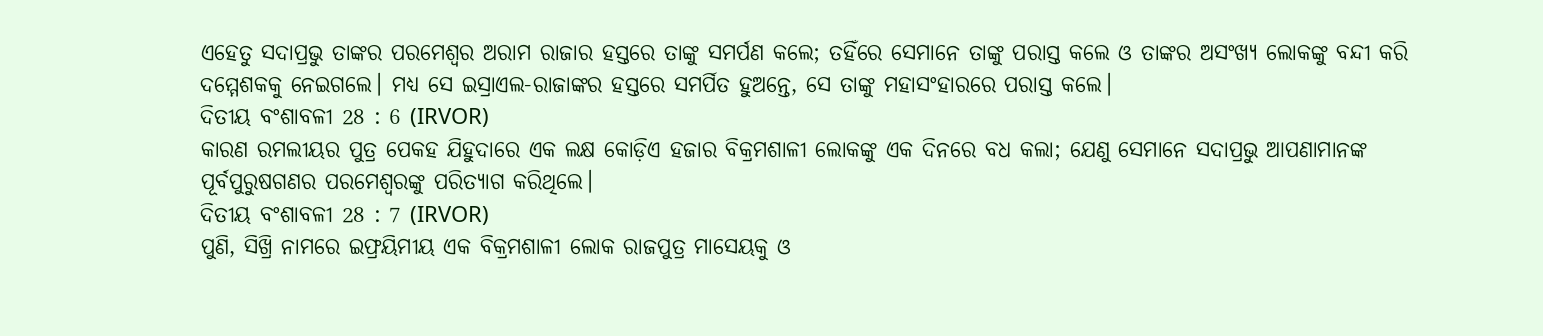ଏହେତୁ ସଦାପ୍ରଭୁ ତାଙ୍କର ପରମେଶ୍ୱର ଅରାମ ରାଜାର ହସ୍ତରେ ତାଙ୍କୁ ସମର୍ପଣ କଲେ; ତହିଁରେ ସେମାନେ ତାଙ୍କୁ ପରାସ୍ତ କଲେ ଓ ତାଙ୍କର ଅସଂଖ୍ୟ ଲୋକଙ୍କୁ ବନ୍ଦୀ କରି ଦମ୍ମେଶକକୁ ନେଇଗଲେ। ମଧ୍ୟ ସେ ଇସ୍ରାଏଲ-ରାଜାଙ୍କର ହସ୍ତରେ ସମର୍ପିତ ହୁଅନ୍ତେ, ସେ ତାଙ୍କୁ ମହାସଂହାରରେ ପରାସ୍ତ କଲେ।
ଦିତୀୟ ବଂଶାବଳୀ 28 : 6 (IRVOR)
କାରଣ ରମଲୀୟର ପୁତ୍ର ପେକହ ଯିହୁଦାରେ ଏକ ଲକ୍ଷ କୋଡ଼ିଏ ହଜାର ବିକ୍ରମଶାଳୀ ଲୋକଙ୍କୁ ଏକ ଦିନରେ ବଧ କଲା; ଯେଣୁ ସେମାନେ ସଦାପ୍ରଭୁ ଆପଣାମାନଙ୍କ ପୂର୍ବପୁରୁଷଗଣର ପରମେଶ୍ୱରଙ୍କୁ ପରିତ୍ୟାଗ କରିଥିଲେ।
ଦିତୀୟ ବଂଶାବଳୀ 28 : 7 (IRVOR)
ପୁଣି, ସିଖ୍ରି ନାମରେ ଇଫ୍ରୟିମୀୟ ଏକ ବିକ୍ରମଶାଳୀ ଲୋକ ରାଜପୁତ୍ର ମାସେୟକୁ ଓ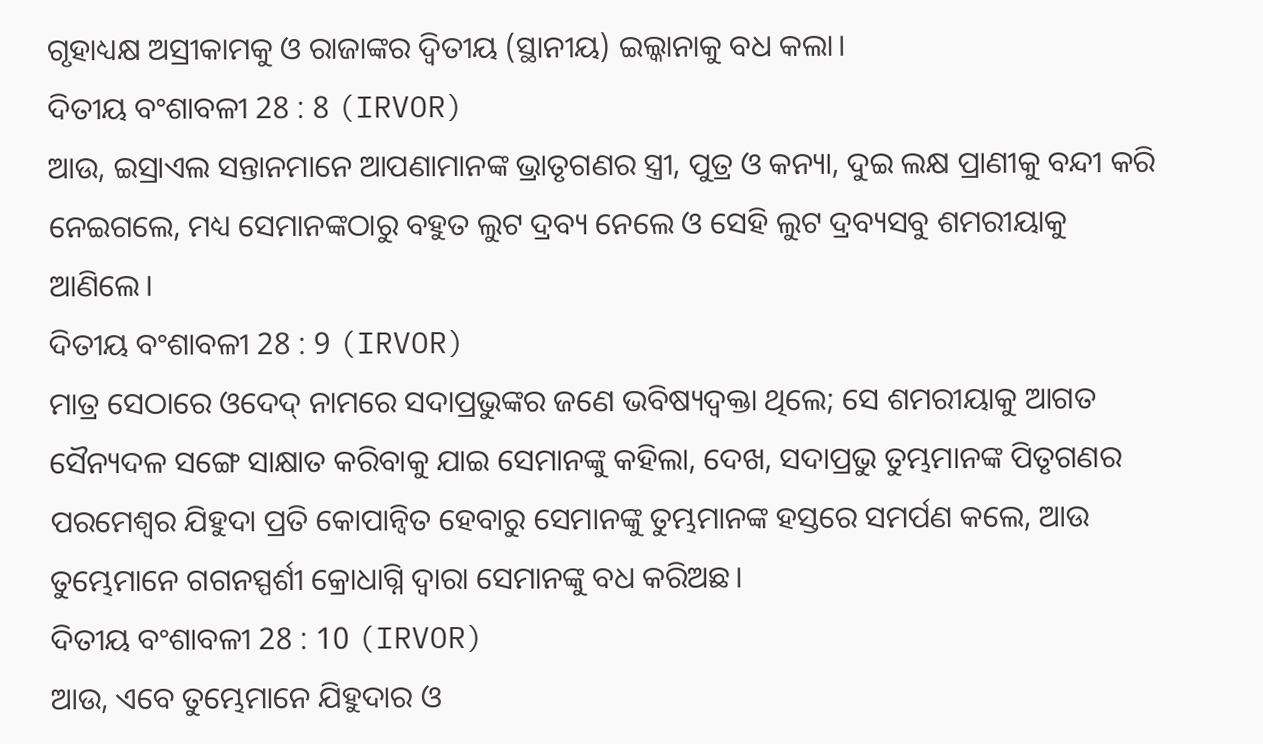ଗୃହାଧ୍ୟକ୍ଷ ଅସ୍ରୀକାମକୁ ଓ ରାଜାଙ୍କର ଦ୍ୱିତୀୟ (ସ୍ଥାନୀୟ) ଇଲ୍କାନାକୁ ବଧ କଲା।
ଦିତୀୟ ବଂଶାବଳୀ 28 : 8 (IRVOR)
ଆଉ, ଇସ୍ରାଏଲ ସନ୍ତାନମାନେ ଆପଣାମାନଙ୍କ ଭ୍ରାତୃଗଣର ସ୍ତ୍ରୀ, ପୁତ୍ର ଓ କନ୍ୟା, ଦୁଇ ଲକ୍ଷ ପ୍ରାଣୀକୁ ବନ୍ଦୀ କରି ନେଇଗଲେ, ମଧ୍ୟ ସେମାନଙ୍କଠାରୁ ବହୁତ ଲୁଟ ଦ୍ରବ୍ୟ ନେଲେ ଓ ସେହି ଲୁଟ ଦ୍ରବ୍ୟସବୁ ଶମରୀୟାକୁ ଆଣିଲେ।
ଦିତୀୟ ବଂଶାବଳୀ 28 : 9 (IRVOR)
ମାତ୍ର ସେଠାରେ ଓଦେଦ୍ ନାମରେ ସଦାପ୍ରଭୁଙ୍କର ଜଣେ ଭବିଷ୍ୟଦ୍ବକ୍ତା ଥିଲେ; ସେ ଶମରୀୟାକୁ ଆଗତ ସୈନ୍ୟଦଳ ସଙ୍ଗେ ସାକ୍ଷାତ କରିବାକୁ ଯାଇ ସେମାନଙ୍କୁ କହିଲା, ଦେଖ, ସଦାପ୍ରଭୁ ତୁମ୍ଭମାନଙ୍କ ପିତୃଗଣର ପରମେଶ୍ୱର ଯିହୁଦା ପ୍ରତି କୋପାନ୍ୱିତ ହେବାରୁ ସେମାନଙ୍କୁ ତୁମ୍ଭମାନଙ୍କ ହସ୍ତରେ ସମର୍ପଣ କଲେ, ଆଉ ତୁମ୍ଭେମାନେ ଗଗନସ୍ପର୍ଶୀ କ୍ରୋଧାଗ୍ନି ଦ୍ୱାରା ସେମାନଙ୍କୁ ବଧ କରିଅଛ।
ଦିତୀୟ ବଂଶାବଳୀ 28 : 10 (IRVOR)
ଆଉ, ଏବେ ତୁମ୍ଭେମାନେ ଯିହୁଦାର ଓ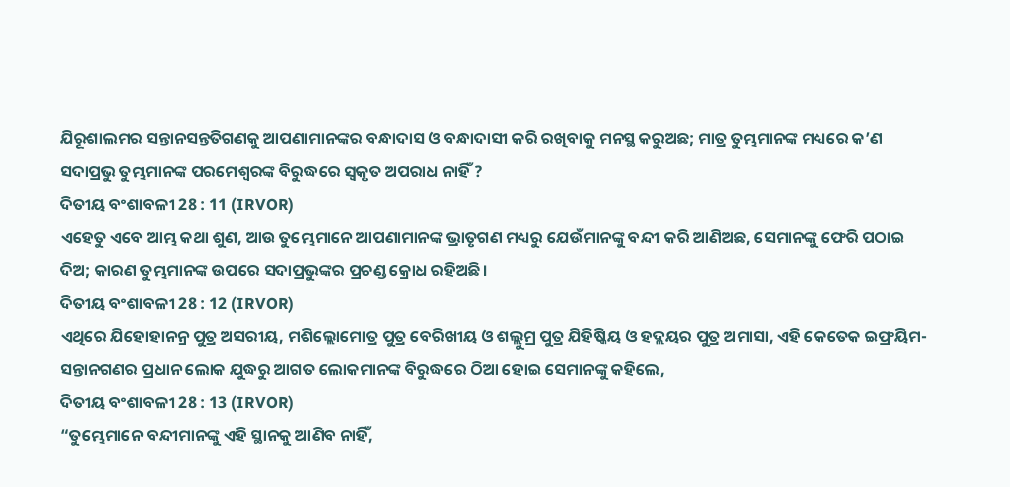ଯିରୂଶାଲମର ସନ୍ତାନସନ୍ତତିଗଣକୁ ଆପଣାମାନଙ୍କର ବନ୍ଧାଦାସ ଓ ବନ୍ଧାଦାସୀ କରି ରଖିବାକୁ ମନସ୍ଥ କରୁଅଛ; ମାତ୍ର ତୁମ୍ଭମାନଙ୍କ ମଧ୍ୟରେ କ’ଣ ସଦାପ୍ରଭୁ ତୁମ୍ଭମାନଙ୍କ ପରମେଶ୍ୱରଙ୍କ ବିରୁଦ୍ଧରେ ସ୍ୱକୃତ ଅପରାଧ ନାହିଁ ?
ଦିତୀୟ ବଂଶାବଳୀ 28 : 11 (IRVOR)
ଏହେତୁ ଏବେ ଆମ୍ଭ କଥା ଶୁଣ, ଆଉ ତୁମ୍ଭେମାନେ ଆପଣାମାନଙ୍କ ଭ୍ରାତୃଗଣ ମଧ୍ୟରୁ ଯେଉଁମାନଙ୍କୁ ବନ୍ଦୀ କରି ଆଣିଅଛ, ସେମାନଙ୍କୁ ଫେରି ପଠାଇ ଦିଅ; କାରଣ ତୁମ୍ଭମାନଙ୍କ ଉପରେ ସଦାପ୍ରଭୁଙ୍କର ପ୍ରଚଣ୍ଡ କ୍ରୋଧ ରହିଅଛି।
ଦିତୀୟ ବଂଶାବଳୀ 28 : 12 (IRVOR)
ଏଥିରେ ଯିହୋହାନନ୍ର ପୁତ୍ର ଅସରୀୟ, ମଶିଲ୍ଲୋମୋତ୍ର ପୁତ୍ର ବେରିଖୀୟ ଓ ଶଲ୍ଲୁମ୍ର ପୁତ୍ର ଯିହିଷ୍କିୟ ଓ ହଦ୍ଲୟର ପୁତ୍ର ଅମାସା, ଏହି କେତେକ ଇଫ୍ରୟିମ-ସନ୍ତାନଗଣର ପ୍ରଧାନ ଲୋକ ଯୁଦ୍ଧରୁ ଆଗତ ଲୋକମାନଙ୍କ ବିରୁଦ୍ଧରେ ଠିଆ ହୋଇ ସେମାନଙ୍କୁ କହିଲେ,
ଦିତୀୟ ବଂଶାବଳୀ 28 : 13 (IRVOR)
“ତୁମ୍ଭେମାନେ ବନ୍ଦୀମାନଙ୍କୁ ଏହି ସ୍ଥାନକୁ ଆଣିବ ନାହିଁ,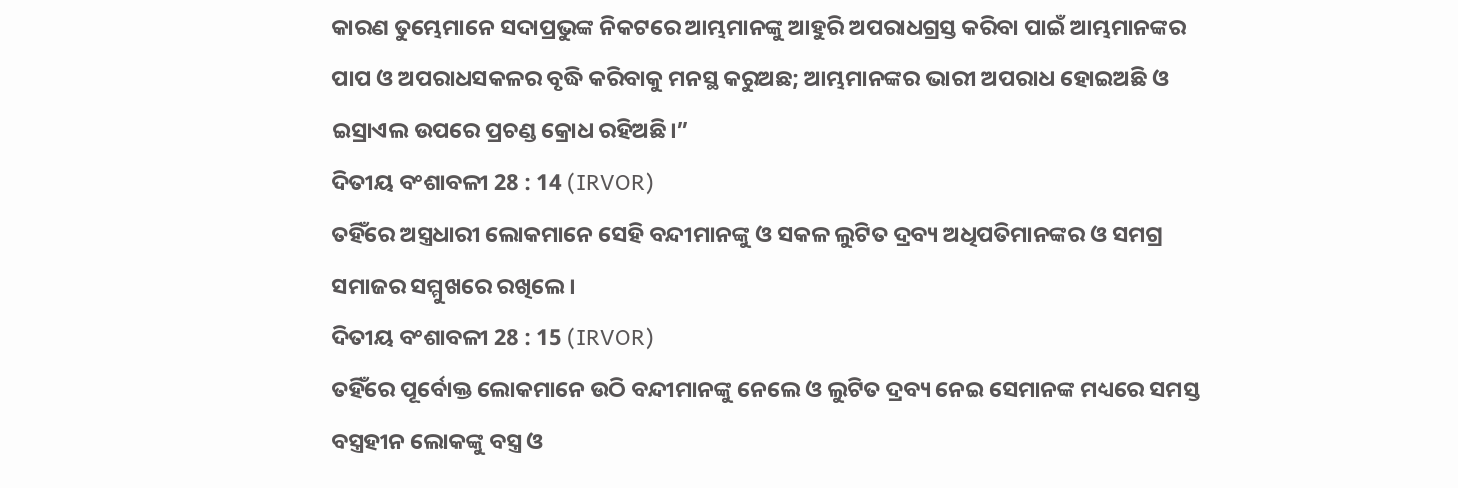କାରଣ ତୁମ୍ଭେମାନେ ସଦାପ୍ରଭୁଙ୍କ ନିକଟରେ ଆମ୍ଭମାନଙ୍କୁ ଆହୁରି ଅପରାଧଗ୍ରସ୍ତ କରିବା ପାଇଁ ଆମ୍ଭମାନଙ୍କର ପାପ ଓ ଅପରାଧସକଳର ବୃଦ୍ଧି କରିବାକୁ ମନସ୍ଥ କରୁଅଛ; ଆମ୍ଭମାନଙ୍କର ଭାରୀ ଅପରାଧ ହୋଇଅଛି ଓ ଇସ୍ରାଏଲ ଉପରେ ପ୍ରଚଣ୍ଡ କ୍ରୋଧ ରହିଅଛି।”
ଦିତୀୟ ବଂଶାବଳୀ 28 : 14 (IRVOR)
ତହିଁରେ ଅସ୍ତ୍ରଧାରୀ ଲୋକମାନେ ସେହି ବନ୍ଦୀମାନଙ୍କୁ ଓ ସକଳ ଲୁଟିତ ଦ୍ରବ୍ୟ ଅଧିପତିମାନଙ୍କର ଓ ସମଗ୍ର ସମାଜର ସମ୍ମୁଖରେ ରଖିଲେ।
ଦିତୀୟ ବଂଶାବଳୀ 28 : 15 (IRVOR)
ତହିଁରେ ପୂର୍ବୋକ୍ତ ଲୋକମାନେ ଉଠି ବନ୍ଦୀମାନଙ୍କୁ ନେଲେ ଓ ଲୁଟିତ ଦ୍ରବ୍ୟ ନେଇ ସେମାନଙ୍କ ମଧ୍ୟରେ ସମସ୍ତ ବସ୍ତ୍ରହୀନ ଲୋକଙ୍କୁ ବସ୍ତ୍ର ଓ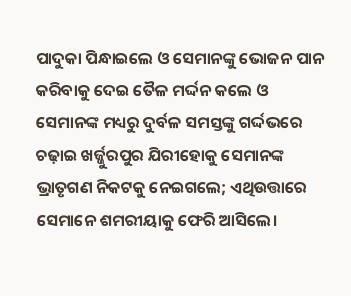ପାଦୁକା ପିନ୍ଧାଇଲେ ଓ ସେମାନଙ୍କୁ ଭୋଜନ ପାନ କରିବାକୁ ଦେଇ ତୈଳ ମର୍ଦ୍ଦନ କଲେ ଓ ସେମାନଙ୍କ ମଧ୍ୟରୁ ଦୁର୍ବଳ ସମସ୍ତଙ୍କୁ ଗର୍ଦ୍ଦଭରେ ଚଢ଼ାଇ ଖର୍ଜ୍ଜୁରପୁର ଯିରୀହୋକୁ ସେମାନଙ୍କ ଭ୍ରାତୃଗଣ ନିକଟକୁ ନେଇଗଲେ; ଏଥିଉତ୍ତାରେ ସେମାନେ ଶମରୀୟାକୁ ଫେରି ଆସିଲେ।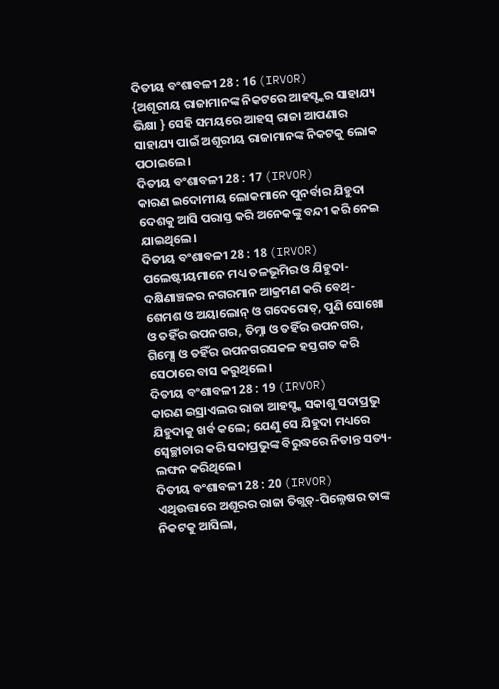ଦିତୀୟ ବଂଶାବଳୀ 28 : 16 (IRVOR)
{ଅଶୂରୀୟ ରାଜାମାନଙ୍କ ନିକଟରେ ଆହସ୍ଙ୍କର ସାହାଯ୍ୟ ଭିକ୍ଷା } ସେହି ସମୟରେ ଆହସ୍ ରାଜା ଆପଣାର ସାହାଯ୍ୟ ପାଇଁ ଅଶୂରୀୟ ରାଜାମାନଙ୍କ ନିକଟକୁ ଲୋକ ପଠାଇଲେ।
ଦିତୀୟ ବଂଶାବଳୀ 28 : 17 (IRVOR)
କାରଣ ଇଦୋମୀୟ ଲୋକମାନେ ପୁନର୍ବାର ଯିହୁଦା ଦେଶକୁ ଆସି ପରାସ୍ତ କରି ଅନେକଙ୍କୁ ବନ୍ଦୀ କରି ନେଇ ଯାଇଥିଲେ।
ଦିତୀୟ ବଂଶାବଳୀ 28 : 18 (IRVOR)
ପଲେଷ୍ଟୀୟମାନେ ମଧ୍ୟ ତଳଭୂମିର ଓ ଯିହୁଦା-ଦକ୍ଷିଣାଞ୍ଚଳର ନଗରମାନ ଆକ୍ରମଣ କରି ବେଥ୍-ଶେମଶ ଓ ଅୟାଲୋନ୍ ଓ ଗଦେରୋତ୍, ପୁଣି ସୋଖୋ ଓ ତହିଁର ଉପନଗର, ତିମ୍ନା ଓ ତହିଁର ଉପନଗର, ଗିମ୍ସୋ ଓ ତହିଁର ଉପନଗରସକଳ ହସ୍ତଗତ କରି ସେଠାରେ ବାସ କରୁଥିଲେ।
ଦିତୀୟ ବଂଶାବଳୀ 28 : 19 (IRVOR)
କାରଣ ଇସ୍ରାଏଲର ରାଜା ଆହସ୍ଙ୍କ ସକାଶୁ ସଦାପ୍ରଭୁ ଯିହୁଦାକୁ ଖର୍ବ କଲେ; ଯେଣୁ ସେ ଯିହୁଦା ମଧ୍ୟରେ ସ୍ୱେଚ୍ଛାଚାର କରି ସଦାପ୍ରଭୁଙ୍କ ବିରୁଦ୍ଧରେ ନିତାନ୍ତ ସତ୍ୟ-ଲଙ୍ଘନ କରିଥିଲେ।
ଦିତୀୟ ବଂଶାବଳୀ 28 : 20 (IRVOR)
ଏଥିଉତ୍ତାରେ ଅଶୂରର ରାଜା ତିଗ୍ଲତ୍-ପିଲ୍ନେଷର ତାଙ୍କ ନିକଟକୁ ଆସିଲା,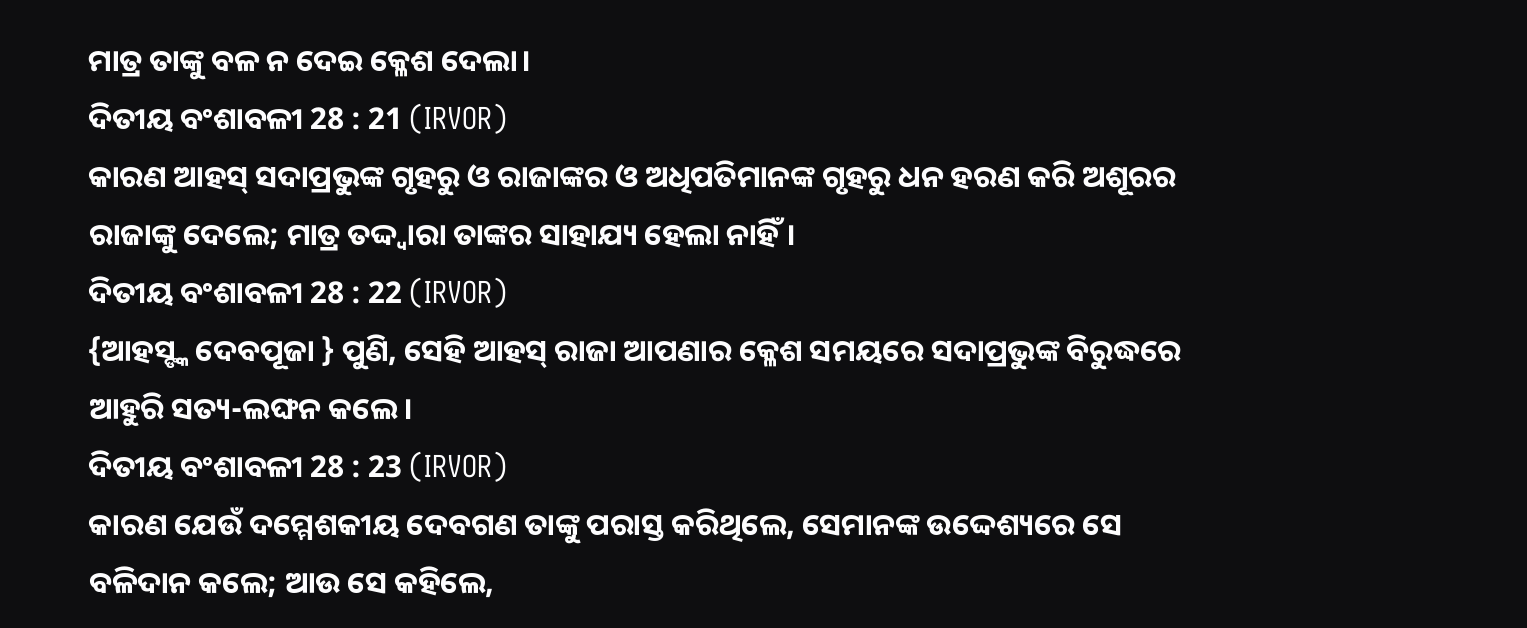ମାତ୍ର ତାଙ୍କୁ ବଳ ନ ଦେଇ କ୍ଳେଶ ଦେଲା।
ଦିତୀୟ ବଂଶାବଳୀ 28 : 21 (IRVOR)
କାରଣ ଆହସ୍ ସଦାପ୍ରଭୁଙ୍କ ଗୃହରୁ ଓ ରାଜାଙ୍କର ଓ ଅଧିପତିମାନଙ୍କ ଗୃହରୁ ଧନ ହରଣ କରି ଅଶୂରର ରାଜାଙ୍କୁ ଦେଲେ; ମାତ୍ର ତଦ୍ଦ୍ୱାରା ତାଙ୍କର ସାହାଯ୍ୟ ହେଲା ନାହିଁ।
ଦିତୀୟ ବଂଶାବଳୀ 28 : 22 (IRVOR)
{ଆହସ୍ଙ୍କ ଦେବପୂଜା } ପୁଣି, ସେହି ଆହସ୍ ରାଜା ଆପଣାର କ୍ଳେଶ ସମୟରେ ସଦାପ୍ରଭୁଙ୍କ ବିରୁଦ୍ଧରେ ଆହୁରି ସତ୍ୟ-ଲଙ୍ଘନ କଲେ।
ଦିତୀୟ ବଂଶାବଳୀ 28 : 23 (IRVOR)
କାରଣ ଯେଉଁ ଦମ୍ମେଶକୀୟ ଦେବଗଣ ତାଙ୍କୁ ପରାସ୍ତ କରିଥିଲେ, ସେମାନଙ୍କ ଉଦ୍ଦେଶ୍ୟରେ ସେ ବଳିଦାନ କଲେ; ଆଉ ସେ କହିଲେ,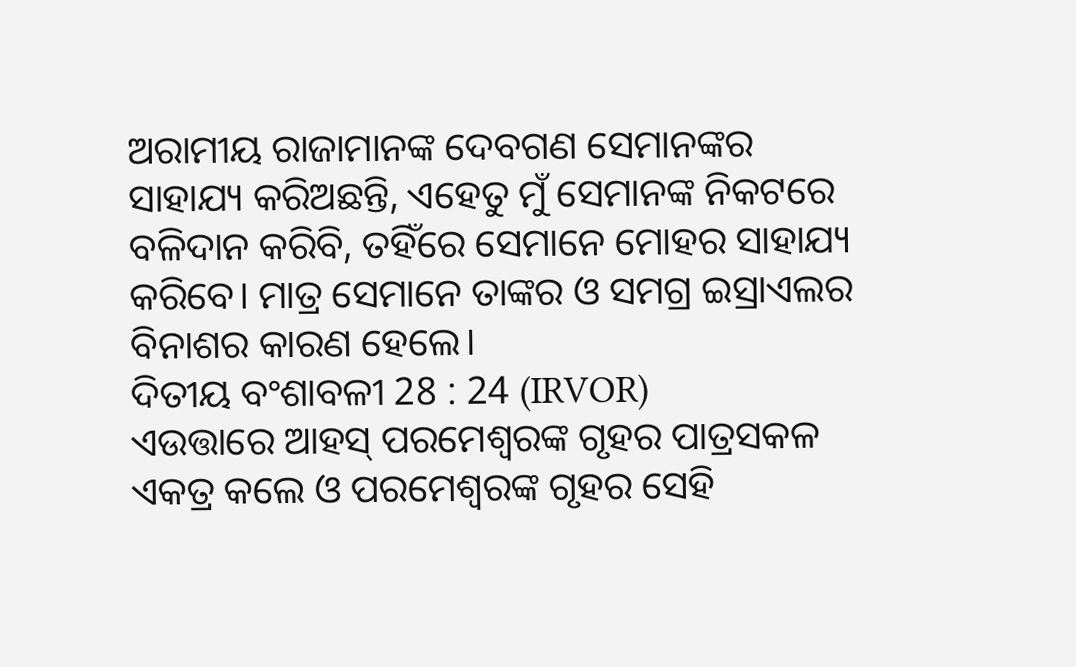ଅରାମୀୟ ରାଜାମାନଙ୍କ ଦେବଗଣ ସେମାନଙ୍କର ସାହାଯ୍ୟ କରିଅଛନ୍ତି, ଏହେତୁ ମୁଁ ସେମାନଙ୍କ ନିକଟରେ ବଳିଦାନ କରିବି, ତହିଁରେ ସେମାନେ ମୋହର ସାହାଯ୍ୟ କରିବେ। ମାତ୍ର ସେମାନେ ତାଙ୍କର ଓ ସମଗ୍ର ଇସ୍ରାଏଲର ବିନାଶର କାରଣ ହେଲେ।
ଦିତୀୟ ବଂଶାବଳୀ 28 : 24 (IRVOR)
ଏଉତ୍ତାରେ ଆହସ୍ ପରମେଶ୍ୱରଙ୍କ ଗୃହର ପାତ୍ରସକଳ ଏକତ୍ର କଲେ ଓ ପରମେଶ୍ୱରଙ୍କ ଗୃହର ସେହି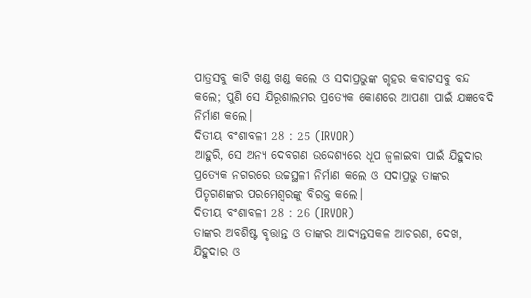ପାତ୍ରସବୁ କାଟି ଖଣ୍ଡ ଖଣ୍ଡ କଲେ ଓ ସଦାପ୍ରଭୁଙ୍କ ଗୃହର କବାଟସବୁ ବନ୍ଦ କଲେ; ପୁଣି ସେ ଯିରୂଶାଲମର ପ୍ରତ୍ୟେକ କୋଣରେ ଆପଣା ପାଇଁ ଯଜ୍ଞବେଦି ନିର୍ମାଣ କଲେ।
ଦିତୀୟ ବଂଶାବଳୀ 28 : 25 (IRVOR)
ଆହୁରି, ସେ ଅନ୍ୟ ଦେବଗଣ ଉଦ୍ଦେଶ୍ୟରେ ଧୂପ ଜ୍ୱଳାଇବା ପାଇଁ ଯିହୁଦାର ପ୍ରତ୍ୟେକ ନଗରରେ ଉଚ୍ଚସ୍ଥଳୀ ନିର୍ମାଣ କଲେ ଓ ସଦାପ୍ରଭୁ ତାଙ୍କର ପିତୃଗଣଙ୍କର ପରମେଶ୍ୱରଙ୍କୁ ବିରକ୍ତ କଲେ।
ଦିତୀୟ ବଂଶାବଳୀ 28 : 26 (IRVOR)
ତାଙ୍କର ଅବଶିଷ୍ଟ ବୃତ୍ତାନ୍ତ ଓ ତାଙ୍କର ଆଦ୍ୟନ୍ତସକଳ ଆଚରଣ, ଦେଖ, ଯିହୁଦାର ଓ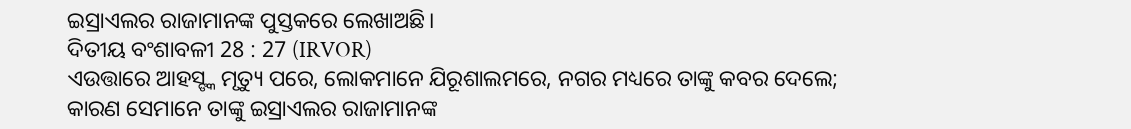ଇସ୍ରାଏଲର ରାଜାମାନଙ୍କ ପୁସ୍ତକରେ ଲେଖାଅଛି।
ଦିତୀୟ ବଂଶାବଳୀ 28 : 27 (IRVOR)
ଏଉତ୍ତାରେ ଆହସ୍ଙ୍କ ମୃତ୍ୟୁ ପରେ, ଲୋକମାନେ ଯିରୂଶାଲମରେ, ନଗର ମଧ୍ୟରେ ତାଙ୍କୁ କବର ଦେଲେ; କାରଣ ସେମାନେ ତାଙ୍କୁ ଇସ୍ରାଏଲର ରାଜାମାନଙ୍କ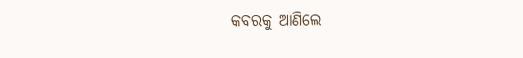କବରକୁ ଆଣିଲେ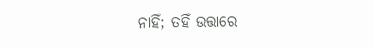ନାହିଁ; ତହିଁ ଉତ୍ତାରେ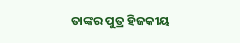ତାଙ୍କର ପୁତ୍ର ହିଜକୀୟ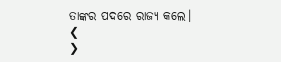ତାଙ୍କର ପଦରେ ରାଜ୍ୟ କଲେ।
❮
❯